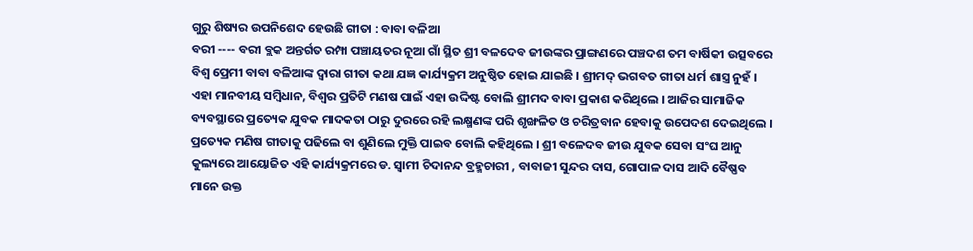ଗୁରୁ ଶିଷ୍ୟର ଉପନିଶେଦ ହେଉଛି ଗୀତା : ବାବା ବଳିଆ
ବରୀ ---- ବରୀ ବ୍ଲକ ଅନ୍ତର୍ଗତ ରମ୍ପା ପଞ୍ଚାୟତର ନୂଆ ଗାଁ ସ୍ଥିତ ଶ୍ରୀ ବଳଦେବ ଜୀଉଙ୍କର ପ୍ରାଙ୍ଗଣରେ ପଞ୍ଚଦଶ ତମ ବାର୍ଷିକୀ ଉତ୍ସବରେ ବିଶ୍ୱ ପ୍ରେମୀ ବାବା ବଳିଆଙ୍କ ଦ୍ୱାରା ଗୀତା କଥା ଯଜ୍ଞ କାର୍ଯ୍ୟକ୍ରମ ଅନୁଷ୍ଠିତ ହୋଇ ଯାଇଛି । ଶ୍ରୀମଦ୍ ଭଗବତ ଗୀତା ଧର୍ମ ଶାସ୍ତ୍ର ନୁହଁ । ଏହା ମାନବୀୟ ସମ୍ବିଧାନ, ବିଶ୍ୱର ପ୍ରତିଟି ମଣଷ ପାଇଁ ଏହା ଉଦ୍ଦିଷ୍ଟ ବୋଲି ଶ୍ରୀମଦ ବାବା ପ୍ରକାଶ କରିଥିଲେ । ଆଜିର ସାମାଜିକ ବ୍ୟବସ୍ଥାରେ ପ୍ରତ୍ୟେକ ଯୁବକ ମାଦକତା ଠାରୁ ଦୁରରେ ରହି ଲକ୍ଷ୍ମଣଙ୍କ ପରି ଶୃଙ୍ଖଳିତ ଓ ଚରିତ୍ରବାନ ହେବାକୁ ଉପେଦଶ ଦେଇଥିଲେ । ପ୍ରତ୍ୟେକ ମଣିଷ ଗୀତାକୁ ପଢିଲେ ବା ଶୁଣିଲେ ମୁକ୍ତି ପାଇବ ବୋଲି କହିଥିଲେ । ଶ୍ରୀ ବଳେଦବ ଜୀଉ ଯୁବକ ସେବା ସଂଘ ଆନୁ କୁଲ୍ୟରେ ଆୟୋଜିତ ଏହି କାର୍ଯ୍ୟକ୍ରମରେ ଡ. ସ୍ୱାମୀ ଚିଦାନନ୍ଦ ବ୍ରହ୍ମଚାରୀ , ବାବାଜୀ ସୁନ୍ଦର ଦାସ, ଗୋପାଳ ଦାସ ଆଦି ବୈଷ୍ଣବ ମାନେ ଉକ୍ତ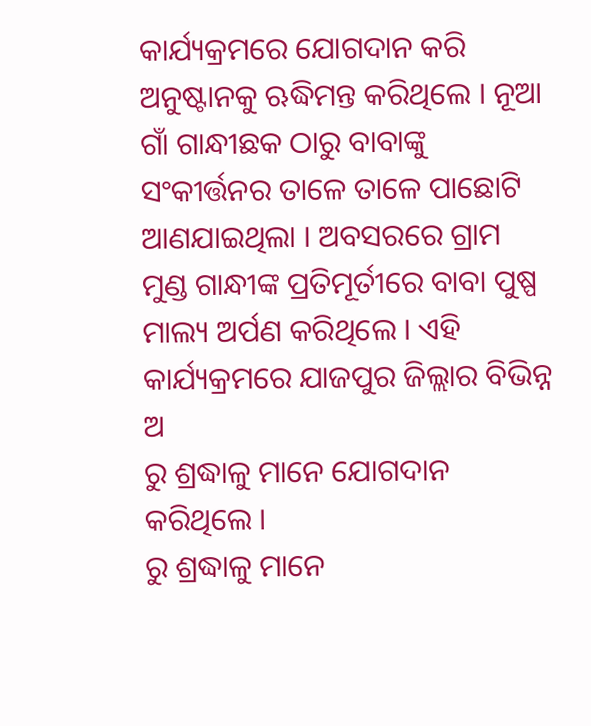କାର୍ଯ୍ୟକ୍ରମରେ ଯୋଗଦାନ କରି ଅନୁଷ୍ଟାନକୁ ଋଦ୍ଧିମନ୍ତ କରିଥିଲେ । ନୂଆ ଗାଁ ଗାନ୍ଧୀଛକ ଠାରୁ ବାବାଙ୍କୁ ସଂକୀର୍ତ୍ତନର ତାଳେ ତାଳେ ପାଛୋଟି ଆଣଯାଇଥିଲା । ଅବସରରେ ଗ୍ରାମ ମୁଣ୍ଡ ଗାନ୍ଧୀଙ୍କ ପ୍ରତିମୂର୍ତୀରେ ବାବା ପୁଷ୍ପ ମାଲ୍ୟ ଅର୍ପଣ କରିଥିଲେ । ଏହି କାର୍ଯ୍ୟକ୍ରମରେ ଯାଜପୁର ଜିଲ୍ଲାର ବିଭିନ୍ନ ଅ
ରୁ ଶ୍ରଦ୍ଧାଳୁ ମାନେ ଯୋଗଦାନ କରିଥିଲେ ।
ରୁ ଶ୍ରଦ୍ଧାଳୁ ମାନେ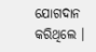ଯୋଗଦାନ କରିଥିଲେ ।